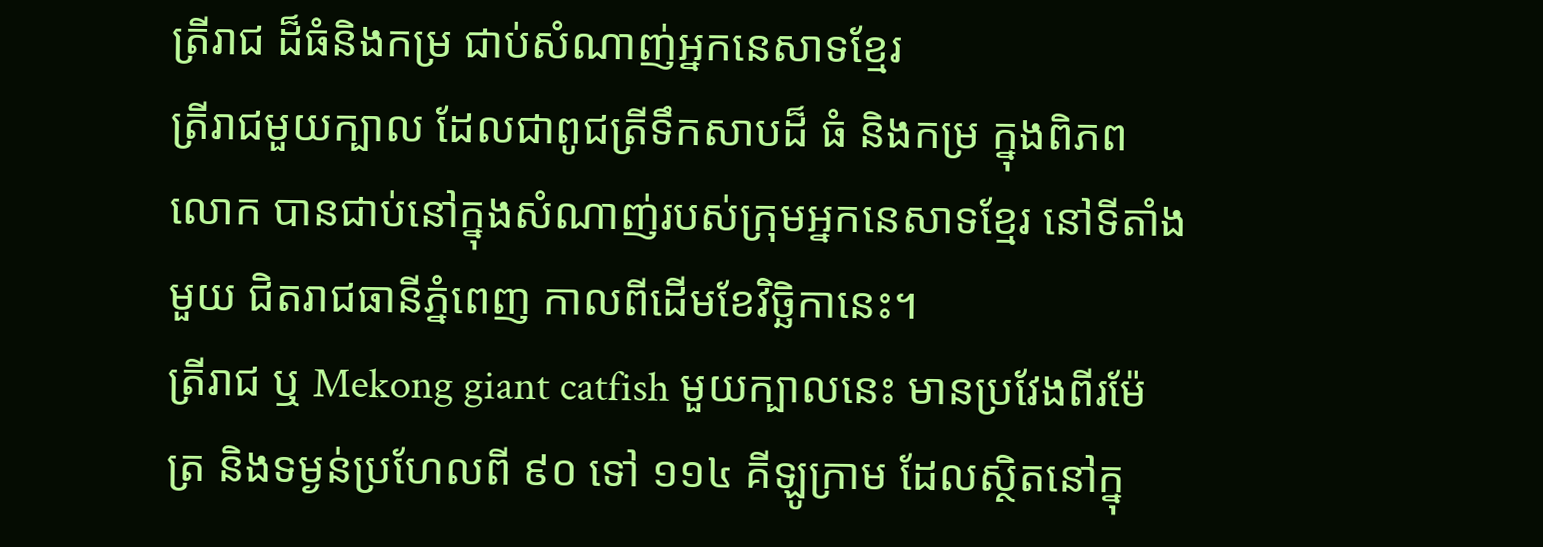ត្រីរាជ ដ៏ធំនិងកម្រ ជាប់សំណាញ់អ្នកនេសាទខ្មែរ
ត្រីរាជមួយក្បាល ដែលជាពូជត្រីទឹកសាបដ៏ ធំ និងកម្រ ក្នុងពិភពលោក បានជាប់នៅក្នុងសំណាញ់របស់ក្រុមអ្នកនេសាទខ្មែរ នៅទីតាំងមួយ ជិតរាជធានីភ្នំពេញ កាលពីដើមខែវិច្ឆិកានេះ។
ត្រីរាជ ឬ Mekong giant catfish មួយក្បាលនេះ មានប្រវែងពីរម៉ែត្រ និងទម្ងន់ប្រហែលពី ៩០ ទៅ ១១៤ គីឡូក្រាម ដែលស្ថិតនៅក្នុ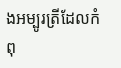ងអម្បូរត្រីដែលកំពុ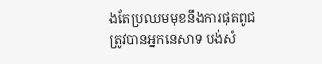ងតែប្រឈមមុខនឹងការផុតពូជ ត្រូវបានអ្នកនេសាទ បង់សំ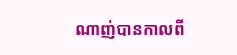ណាញ់បានកាលពី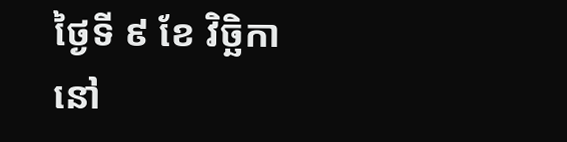ថ្ងៃទី ៩ ខែ វិច្ឆិកា នៅ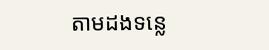តាមដងទន្លេ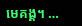មេគង្គ។ …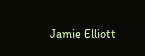Jamie Elliott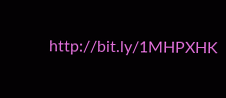http://bit.ly/1MHPXHK